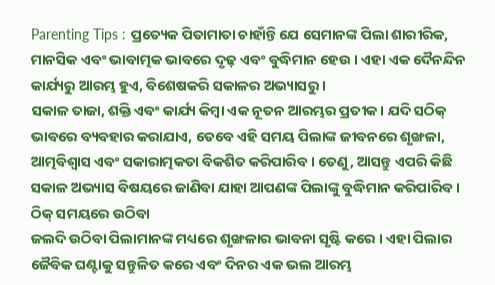Parenting Tips : ପ୍ରତ୍ୟେକ ପିତାମାତା ଚାହାଁନ୍ତି ଯେ ସେମାନଙ୍କ ପିଲା ଶାରୀରିକ, ମାନସିକ ଏବଂ ଭାବାତ୍ମକ ଭାବରେ ଦୃଢ଼ ଏବଂ ବୁଦ୍ଧିମାନ ହେଉ । ଏହା ଏକ ଦୈନନ୍ଦିନ କାର୍ଯ୍ୟରୁ ଆରମ୍ଭ ହୁଏ, ବିଶେଷକରି ସକାଳର ଅଭ୍ୟାସରୁ ।
ସକାଳ ତାଜା, ଶକ୍ତି ଏବଂ କାର୍ଯ୍ୟ କିମ୍ବା ଏକ ନୂତନ ଆରମ୍ଭର ପ୍ରତୀକ । ଯଦି ସଠିକ୍ ଭାବରେ ବ୍ୟବହାର କରାଯାଏ, ତେବେ ଏହି ସମୟ ପିଲାଙ୍କ ଜୀବନରେ ଶୃଙ୍ଖଳା, ଆତ୍ମବିଶ୍ୱାସ ଏବଂ ସକାରାତ୍ମକତା ବିକଶିତ କରିପାରିବ । ତେଣୁ, ଆସନ୍ତୁ ଏପରି କିଛି ସକାଳ ଅଭ୍ୟାସ ବିଷୟରେ ଜାଣିବା ଯାହା ଆପଣଙ୍କ ପିଲାଙ୍କୁ ବୁଦ୍ଧିମାନ କରିପାରିବ ।
ଠିକ୍ ସମୟରେ ଉଠିବା
ଜଲଦି ଉଠିବା ପିଲାମାନଙ୍କ ମଧ୍ୟରେ ଶୃଙ୍ଖଳାର ଭାବନା ସୃଷ୍ଟି କରେ । ଏହା ପିଲାର ଜୈବିକ ଘଣ୍ଟାକୁ ସନ୍ତୁଳିତ କରେ ଏବଂ ଦିନର ଏକ ଭଲ ଆରମ୍ଭ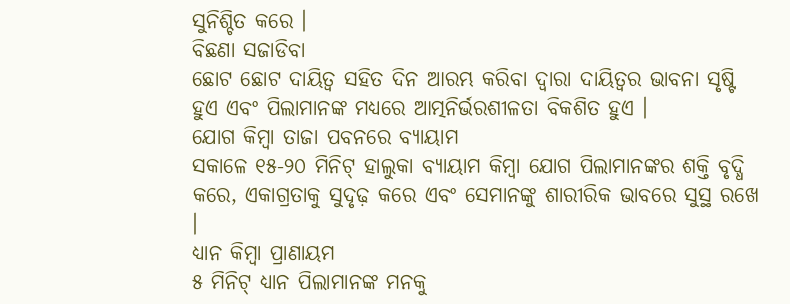ସୁନିଶ୍ଚିତ କରେ ।
ବିଛଣା ସଜାଡିବା
ଛୋଟ ଛୋଟ ଦାୟିତ୍ୱ ସହିତ ଦିନ ଆରମ୍ଭ କରିବା ଦ୍ୱାରା ଦାୟିତ୍ୱର ଭାବନା ସୃଷ୍ଟି ହୁଏ ଏବଂ ପିଲାମାନଙ୍କ ମଧ୍ୟରେ ଆତ୍ମନିର୍ଭରଶୀଳତା ବିକଶିତ ହୁଏ ।
ଯୋଗ କିମ୍ବା ତାଜା ପବନରେ ବ୍ୟାୟାମ
ସକାଳେ ୧୫-୨୦ ମିନିଟ୍ ହାଲୁକା ବ୍ୟାୟାମ କିମ୍ବା ଯୋଗ ପିଲାମାନଙ୍କର ଶକ୍ତି ବୃଦ୍ଧି କରେ, ଏକାଗ୍ରତାକୁ ସୁଦୃଢ଼ କରେ ଏବଂ ସେମାନଙ୍କୁ ଶାରୀରିକ ଭାବରେ ସୁସ୍ଥ ରଖେ ।
ଧ୍ୟାନ କିମ୍ବା ପ୍ରାଣାୟମ
୫ ମିନିଟ୍ ଧ୍ୟାନ ପିଲାମାନଙ୍କ ମନକୁ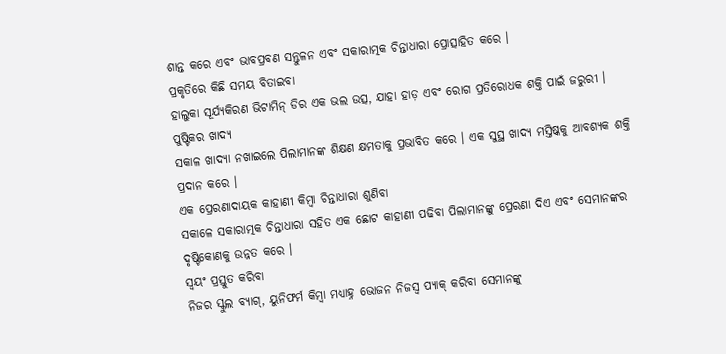ଶାନ୍ତ କରେ ଏବଂ ଭାବପ୍ରବଣ ସନ୍ତୁଳନ ଏବଂ ସକାରାତ୍ମକ ଚିନ୍ତାଧାରା ପ୍ରୋତ୍ସାହିତ କରେ ।
ପ୍ରକୃତିରେ କିଛି ସମୟ ବିତାଇବା
ହାଲୁକା ସୂର୍ଯ୍ୟକିରଣ ଭିଟାମିନ୍ ଡିର ଏକ ଭଲ ଉତ୍ସ, ଯାହା ହାଡ଼ ଏବଂ ରୋଗ ପ୍ରତିରୋଧକ ଶକ୍ତି ପାଇଁ ଜରୁରୀ ।
ପୁଷ୍ଟିକର ଖାଦ୍ୟ
ସକାଳ ଖାଦ୍ୟା ନଖାଇଲେ ପିଲାମାନଙ୍କ ଶିକ୍ଷଣ କ୍ଷମତାକୁ ପ୍ରଭାବିତ କରେ । ଏକ ସୁସ୍ଥ ଖାଦ୍ୟ ମସ୍ତିଷ୍କକୁ ଆବଶ୍ୟକ ଶକ୍ତି ପ୍ରଦାନ କରେ ।
ଏକ ପ୍ରେରଣାଦାୟକ କାହାଣୀ କିମ୍ବା ଚିନ୍ତାଧାରା ଶୁଣିବା
ସକାଳେ ସକାରାତ୍ମକ ଚିନ୍ତାଧାରା ସହିତ ଏକ ଛୋଟ କାହାଣୀ ପଢିବା ପିଲାମାନଙ୍କୁ ପ୍ରେରଣା ଦିଏ ଏବଂ ସେମାନଙ୍କର ଦୃଷ୍ଟିକୋଣକୁ ଉନ୍ନତ କରେ ।
ସ୍ୱୟଂ ପ୍ରସ୍ତୁତ କରିବା
ନିଜର ସ୍କୁଲ ବ୍ୟାଗ୍, ୟୁନିଫର୍ମ କିମ୍ବା ମଧ୍ୟାହ୍ନ ଭୋଜନ ନିଜସ୍ୱ ପ୍ୟାକ୍ କରିବା ସେମାନଙ୍କୁ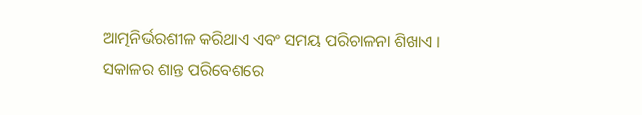ଆତ୍ମନିର୍ଭରଶୀଳ କରିଥାଏ ଏବଂ ସମୟ ପରିଚାଳନା ଶିଖାଏ ।
ସକାଳର ଶାନ୍ତ ପରିବେଶରେ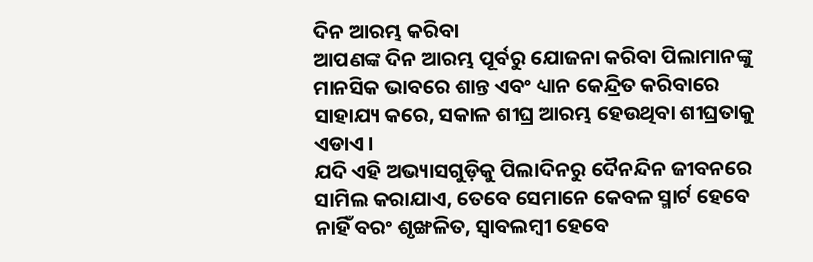ଦିନ ଆରମ୍ଭ କରିବା
ଆପଣଙ୍କ ଦିନ ଆରମ୍ଭ ପୂର୍ବରୁ ଯୋଜନା କରିବା ପିଲାମାନଙ୍କୁ ମାନସିକ ଭାବରେ ଶାନ୍ତ ଏବଂ ଧ୍ୟାନ କେନ୍ଦ୍ରିତ କରିବାରେ ସାହାଯ୍ୟ କରେ, ସକାଳ ଶୀଘ୍ର ଆରମ୍ଭ ହେଉଥିବା ଶୀଘ୍ରତାକୁ ଏଡାଏ ।
ଯଦି ଏହି ଅଭ୍ୟାସଗୁଡ଼ିକୁ ପିଲାଦିନରୁ ଦୈନନ୍ଦିନ ଜୀବନରେ ସାମିଲ କରାଯାଏ, ତେବେ ସେମାନେ କେବଳ ସ୍ମାର୍ଟ ହେବେ ନାହିଁ ବରଂ ଶୃଙ୍ଖଳିତ, ସ୍ୱାବଲମ୍ବୀ ହେବେ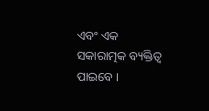ଏବଂ ଏକ ସକାରାତ୍ମକ ବ୍ୟକ୍ତିତ୍ୱ ପାଇବେ ।